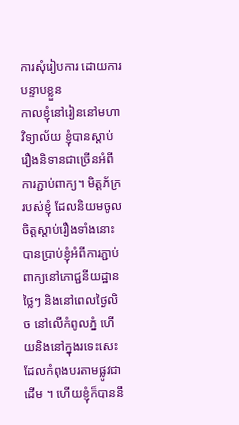ការសុំរៀបការ ដោយការបន្ទាបខ្លួន
កាលខ្ញុំនៅរៀននៅមហាវិទ្យាល័យ ខ្ញុំបានស្តាប់រឿងនិទានជាច្រើនអំពីការភ្ជាប់ពាក្យ។ មិត្តភ័ក្ររបស់ខ្ញុំ ដែលនិយមចូលចិត្តស្តាប់រឿងទាំងនោះ បានប្រាប់ខ្ញុំអំពីការភ្ជាប់ពាក្យនៅភោជ្ជនីយដ្ឋានថ្លៃៗ និងនៅពេលថ្ងៃលិច នៅលើកំពូលភ្នំ ហើយនិងនៅក្នុងរទេះសេះ ដែលកំពុងបរតាមផ្លូវជាដើម ។ ហើយខ្ញុំក៏បាននឹ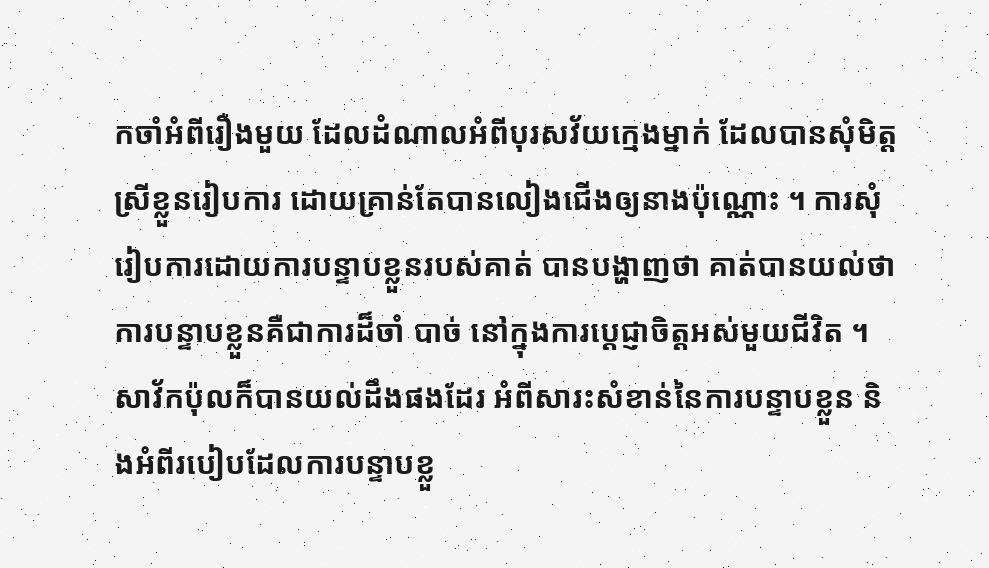កចាំអំពីរឿងមួយ ដែលដំណាលអំពីបុរសវ័យក្មេងម្នាក់ ដែលបានសុំមិត្តស្រីខ្លួនរៀបការ ដោយគ្រាន់តែបានលៀងជើងឲ្យនាងប៉ុណ្ណោះ ។ ការសុំរៀបការដោយការបន្ទាបខ្លួនរបស់គាត់ បានបង្ហាញថា គាត់បានយល់ថា ការបន្ទាបខ្លួនគឺជាការដ៏ចាំ បាច់ នៅក្នុងការប្តេជ្ញាចិត្តអស់មួយជីវិត ។ សាវ័កប៉ុលក៏បានយល់ដឹងផងដែរ អំពីសារះសំខាន់នៃការបន្ទាបខ្លួន និងអំពីរបៀបដែលការបន្ទាបខ្លួ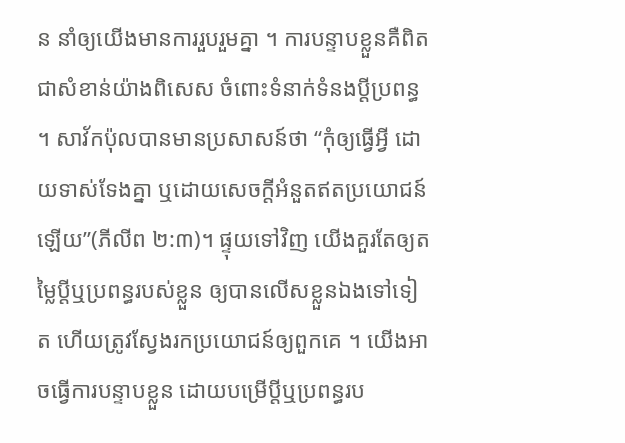ន នាំឲ្យយើងមានការរួបរួមគ្នា ។ ការបន្ទាបខ្លួនគឺពិតជាសំខាន់យ៉ាងពិសេស ចំពោះទំនាក់ទំនងប្តីប្រពន្ធ ។ សាវ័កប៉ុលបានមានប្រសាសន៍ថា “កុំឲ្យធ្វើអ្វី ដោយទាស់ទែងគ្នា ឬដោយសេចក្តីអំនួតឥតប្រយោជន៍ឡើយ”(ភីលីព ២:៣)។ ផ្ទុយទៅវិញ យើងគួរតែឲ្យតម្លៃប្តីឬប្រពន្ធរបស់ខ្លួន ឲ្យបានលើសខ្លួនឯងទៅទៀត ហើយត្រូវស្វែងរកប្រយោជន៍ឲ្យពួកគេ ។ យើងអាចធ្វើការបន្ទាបខ្លួន ដោយបម្រើប្តីឬប្រពន្ធរប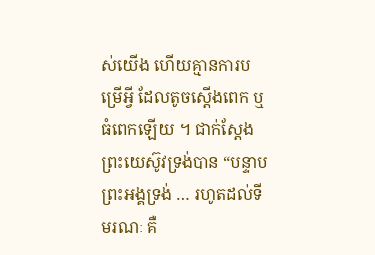ស់យើង ហើយគ្មានការបម្រើអ្វី ដែលតូចស្តើងពេក ឬធំពេកឡើយ ។ ជាក់ស្តែង ព្រះយេស៊ូវទ្រង់បាន “បន្ទាបព្រះអង្គទ្រង់ … រហូតដល់ទីមរណៈ គឺ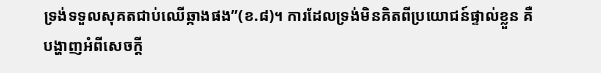ទ្រង់ទទួលសុគតជាប់ឈើឆ្កាងផង”(ខ.៨)។ ការដែលទ្រង់មិនគិតពីប្រយោជន៍ផ្ទាល់ខ្លួន គឺបង្ហាញអំពីសេចក្តី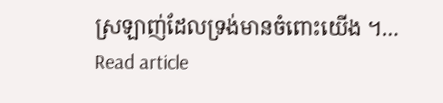ស្រឡាញ់ដែលទ្រង់មានចំពោះយើង ។…
Read article